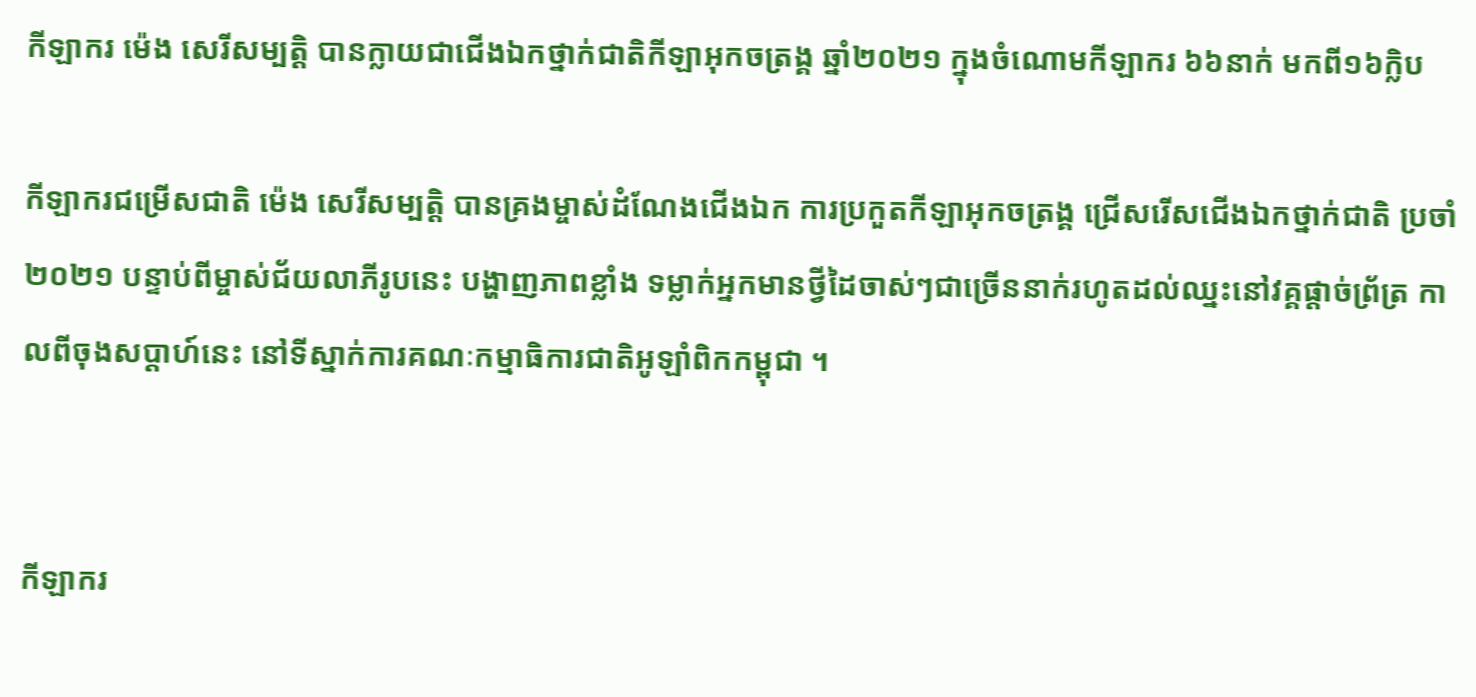កីឡាករ ម៉េង សេរីសម្បត្តិ បានក្លាយជាជើងឯកថ្នាក់ជាតិកីឡាអុកចត្រង្គ ឆ្នាំ២០២១ ក្នុងចំណោមកីឡាករ ៦៦នាក់ មកពី១៦ក្លិប

កីឡាករជម្រើសជាតិ ម៉េង សេរីសម្បត្តិ បានគ្រងម្ចាស់ដំណែងជើងឯក ការប្រកួតកីឡាអុកចត្រង្គ ជ្រើសរើសជើងឯកថ្នាក់ជាតិ ប្រចាំ២០២១ បន្ទាប់ពីម្ចាស់ជ័យលាភីរូបនេះ បង្ហាញភាពខ្លាំង ទម្លាក់អ្នកមានថ្វីដៃចាស់ៗជាច្រើននាក់រហូតដល់ឈ្នះនៅវគ្គផ្តាច់ព្រ័ត្រ កាលពីចុងសប្តាហ៍នេះ នៅទីស្នាក់ការគណៈកម្មាធិការជាតិអូឡាំពិកកម្ពុជា ។


កីឡាករ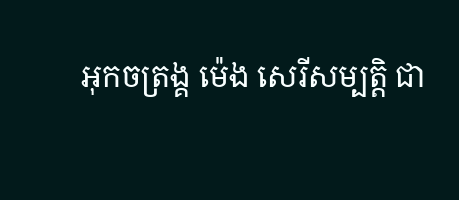អុកចត្រង្គ ម៉េង សេរីសម្បត្តិ ជា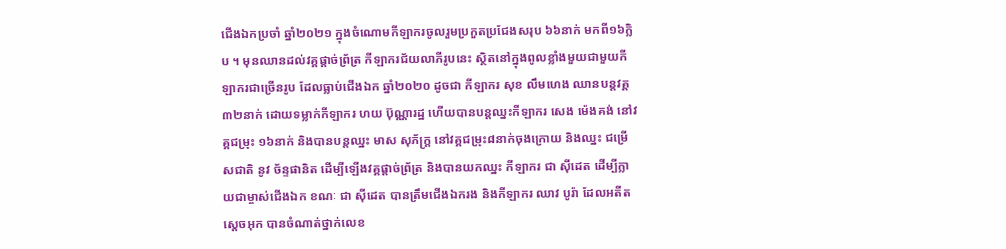ជើងឯកប្រចាំ ឆ្នាំ២០២១ ក្នុងចំណោមកីឡាករចូលរួមប្រកួតប្រជែងសរុប ៦៦នាក់ មកពី១៦ក្លិប ។ មុនឈានដល់វគ្គផ្តាច់ព្រ័ត្រ កីឡាករជ័យលាភីរូបនេះ ស្ថិតនៅក្នុងពូលខ្លាំងមួយជាមួយកីឡាករជាច្រើនរូប ដែលធ្លាប់ជើងឯក ឆ្នាំ២០២០ ដូចជា កីឡាករ សុខ លឹមហេង ឈានបន្តវគ្គ៣២នាក់ ដោយទម្លាក់កីឡាករ ហយ ប៊ុណ្ណារដ្ឋ ហើយបានបន្តឈ្នះកីឡាករ សេង ម៉េងគង់ នៅវគ្គជម្រុះ ១៦នាក់ និងបានបន្តឈ្នះ មាស សុភ័ក្រ្ត នៅវគ្គជម្រុះ៨នាក់ចុងក្រោយ និងឈ្នះ ជម្រើសជាតិ នូវ ច័ន្ទផានិត ដើម្បីឡើងវគ្គផ្តាច់ព្រ័ត្រ និងបានយកឈ្នះ កីឡាករ ជា ស៊ីដេត ដើម្បីក្លាយជាម្ចាស់ជើងឯក ខណៈ ជា ស៊ីដេត បានត្រឹមជើងឯករង និងកីឡាករ ឈាវ បូរ៉ា ដែលអតីតស្តេចអុក បានចំណាត់ថ្នាក់លេខ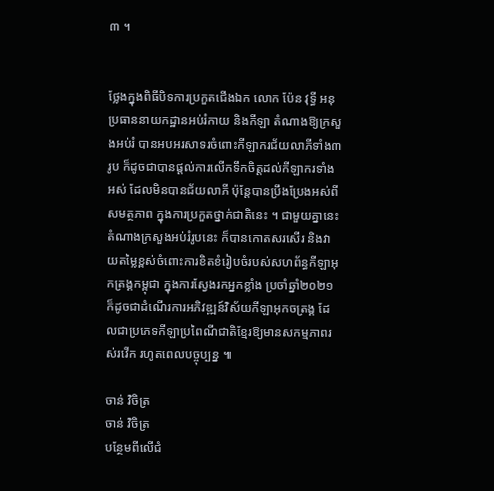៣ ។


ថ្លែងក្នុងពិធីបិទការប្រកួតជើងឯក លោក ប៉ែន វុទ្ធី អនុប្រធាននាយកដ្ឋានអប់រំកាយ និងកីឡា តំណាងឱ្យក្រសួងអប់រំ បានអបអរសាទរចំពោះកីឡាករជ័យលាភីទាំង៣រូប ក៏ដូចជាបានផ្តល់ការលើកទឹកចិត្តដល់កីឡាករទាំងអស់ ដែលមិនបានជ័យលាភី ប៉ុន្តែបានប្រឹងប្រែងអស់ពីសមត្ថភាព ក្នុងការប្រកួតថ្នាក់ជាតិនេះ ។ ជាមួយគ្នានេះ តំណាងក្រសួងអប់រំរូបនេះ ក៏បានកោតសរសើរ និងវាយតម្លៃខ្ពស់ចំពោះការខិតខំរៀបចំរបស់សហព័ន្ធកីឡាអុកត្រង្គកម្ពុជា ក្នុងការស្វែងរកអ្នកខ្លាំង ប្រចាំឆ្នាំ២០២១ ក៏ដូចជាដំណើរការអភិវឌ្ឍន៍វិស័យកីឡាអុកចត្រង្គ ដែលជាប្រភេទកីឡាប្រពៃណីជាតិខ្មែរឱ្យមានសកម្មភាពរស់រវើក រហូតពេលបច្ចុប្បន្ន ៕

ចាន់ វិចិត្រ
ចាន់ វិចិត្រ
បន្ថែមពីលើជំ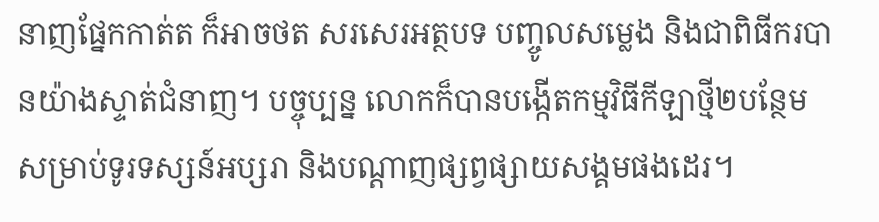នាញផ្នែកកាត់ត ក៏អាចថត សរសេរអត្ថបទ បញ្ចូលសម្លេង និងជាពិធីករបានយ៉ាងស្ទាត់ជំនាញ។ បច្ចុប្បន្ន លោកក៏បានបង្កើតកម្មវិធីកីឡាថ្មី២បន្ថែម សម្រាប់ទូរទស្សន៍អប្សរា និងបណ្តាញផ្សព្វផ្សាយសង្គមផងដេរ។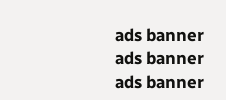ads banner
ads banner
ads banner